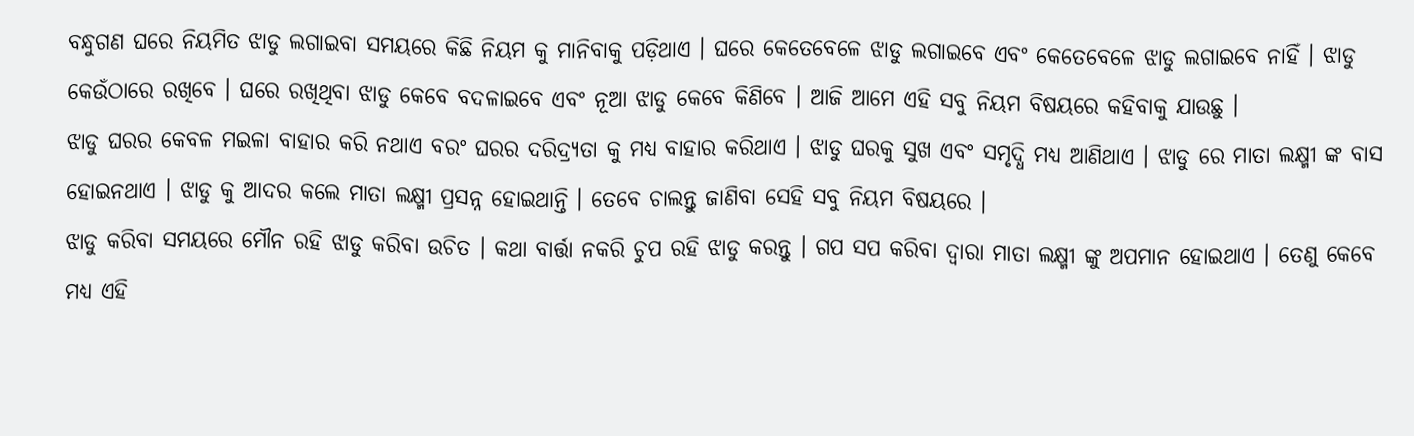ବନ୍ଧୁଗଣ ଘରେ ନିୟମିତ ଝାଡୁ ଲଗାଇବା ସମୟରେ କିଛି ନିୟମ କୁ ମାନିବାକୁ ପଡ଼ିଥାଏ । ଘରେ କେତେବେଳେ ଝାଡୁ ଲଗାଇବେ ଏବଂ କେତେବେଳେ ଝାଡୁ ଲଗାଇବେ ନାହିଁ । ଝାଡୁ କେଉଁଠାରେ ରଖିବେ । ଘରେ ରଖିଥିବା ଝାଡୁ କେବେ ବଦଳାଇବେ ଏବଂ ନୂଆ ଝାଡୁ କେବେ କିଣିବେ । ଆଜି ଆମେ ଏହି ସବୁ ନିୟମ ବିଷୟରେ କହିବାକୁ ଯାଉଛୁ ।
ଝାଡୁ ଘରର କେବଳ ମଇଳା ବାହାର କରି ନଥାଏ ବରଂ ଘରର ଦରିଦ୍ର୍ୟତା କୁ ମଧ୍ୟ ବାହାର କରିଥାଏ । ଝାଡୁ ଘରକୁ ସୁଖ ଏବଂ ସମୃଦ୍ଧି ମଧ୍ୟ ଆଣିଥାଏ । ଝାଡୁ ରେ ମାତା ଲକ୍ଷ୍ମୀ ଙ୍କ ବାସ ହୋଇନଥାଏ । ଝାଡୁ କୁ ଆଦର କଲେ ମାତା ଲକ୍ଷ୍ମୀ ପ୍ରସନ୍ନ ହୋଇଥାନ୍ତି । ତେବେ ଚାଲନ୍ତୁ ଜାଣିବା ସେହି ସବୁ ନିୟମ ବିଷୟରେ ।
ଝାଡୁ କରିବା ସମୟରେ ମୌନ ରହି ଝାଡୁ କରିବା ଉଚିତ । କଥା ବାର୍ତ୍ତା ନକରି ଚୁପ ରହି ଝାଡୁ କରନ୍ତୁ । ଗପ ସପ କରିବା ଦ୍ଵାରା ମାତା ଲକ୍ଷ୍ମୀ ଙ୍କୁ ଅପମାନ ହୋଇଥାଏ । ତେଣୁ କେବେ ମଧ୍ୟ ଏହି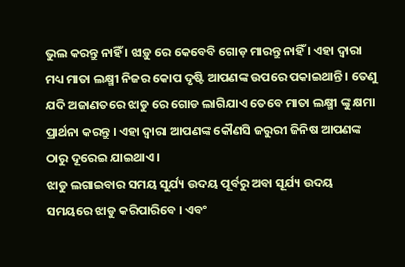ଭୁଲ କରନ୍ତୁ ନାହିଁ । ଝାଡ଼ୁ ରେ କେବେବି ଗୋଡ଼ ମାରନ୍ତୁ ନାହିଁ । ଏହା ଦ୍ବାରା ମଧ୍ୟ ମାତା ଲକ୍ଷ୍ମୀ ନିଜର କୋପ ଦୃଷ୍ଟି ଆପଣଙ୍କ ଉପରେ ପକାଇଥାନ୍ତି । ତେଣୁ ଯଦି ଅଜାଣତରେ ଝାଡୁ ରେ ଗୋଡ ଲାଗିଯାଏ ତେବେ ମାତା ଲକ୍ଷ୍ମୀ ଙ୍କୁ କ୍ଷମା ପ୍ରାର୍ଥନା କରନ୍ତୁ । ଏହା ଦ୍ବାରା ଆପଣଙ୍କ କୌଣସି ଜରୁରୀ ଜିନିଷ ଆପଣଙ୍କ ଠାରୁ ଦୂରେଇ ଯାଇଥାଏ ।
ଝାଡୁ ଲଗାଇବାର ସମୟ ସୁର୍ଯ୍ୟ ଉଦୟ ପୂର୍ବରୁ ଅବା ସୂର୍ଯ୍ୟ ଉଦୟ ସମୟରେ ଝାଡୁ କରିପାରିବେ । ଏବଂ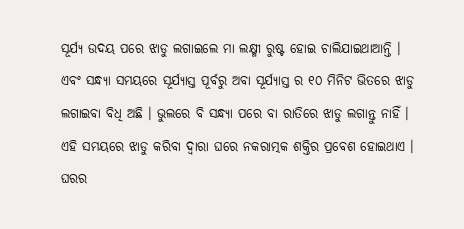ସୂର୍ଯ୍ୟ ଉଦୟ ପରେ ଝାଡୁ ଲଗାଇଲେ ମା ଲକ୍ଷ୍ମୀ ରୁଷ୍ଟ ହୋଇ ଚାଲିଯାଇଥାଆନ୍ତି । ଏବଂ ସନ୍ଧ୍ୟା ସମୟରେ ସୂର୍ଯ୍ୟାସ୍ତ ପୂର୍ବରୁ ଅବା ସୂର୍ଯ୍ୟାସ୍ତ ର ୧୦ ମିନିଟ ଭିତରେ ଝାଡୁ ଲଗାଇବା ବିଧି ଅଛି । ଭୁଲରେ ବି ସନ୍ଧ୍ୟା ପରେ ବା ରାତିରେ ଝାଡୁ ଲଗାନ୍ତୁ ନାହିଁ । ଏହି ସମୟରେ ଝାଡୁ କରିବା ଦ୍ୱାରା ଘରେ ନକରାତ୍ମକ ଶକ୍ତିର ପ୍ରବେଶ ହୋଇଥାଏ ।
ଘରର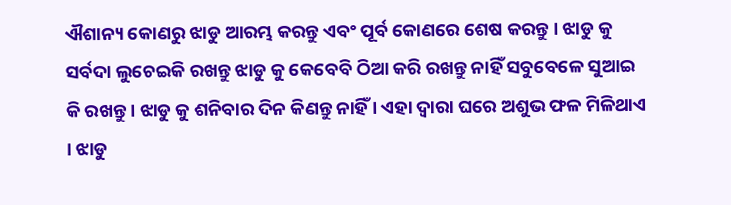ଐଶାନ୍ୟ କୋଣରୁ ଝାଡୁ ଆରମ୍ଭ କରନ୍ତୁ ଏବଂ ପୂର୍ବ କୋଣରେ ଶେଷ କରନ୍ତୁ । ଝାଡୁ କୁ ସର୍ବଦା ଲୁଚେଇକି ରଖନ୍ତୁ ଝାଡୁ କୁ କେବେବି ଠିଆ କରି ରଖନ୍ତୁ ନାହିଁ ସବୁବେଳେ ସୁଆଇ କି ରଖନ୍ତୁ । ଝାଡୁ କୁ ଶନିବାର ଦିନ କିଣନ୍ତୁ ନାହିଁ । ଏହା ଦ୍ବାରା ଘରେ ଅଶୁଭ ଫଳ ମିଳିଥାଏ । ଝାଡୁ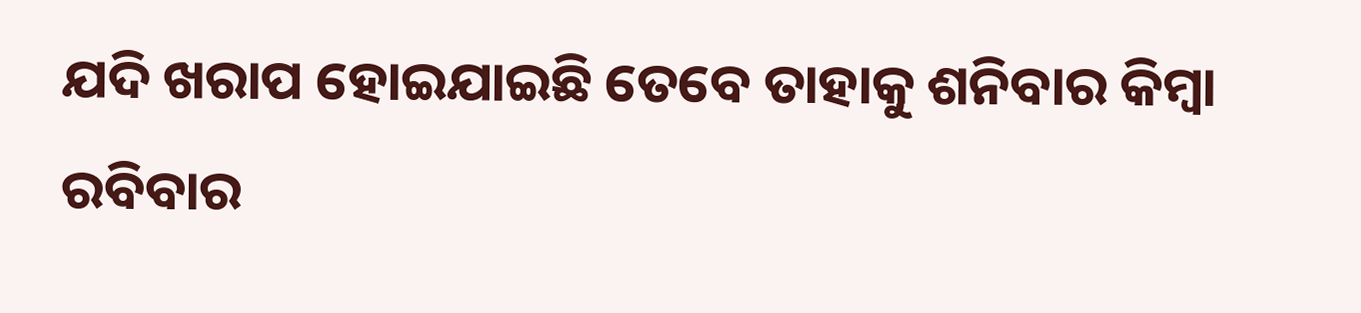ଯଦି ଖରାପ ହୋଇଯାଇଛି ତେବେ ତାହାକୁ ଶନିବାର କିମ୍ବା ରବିବାର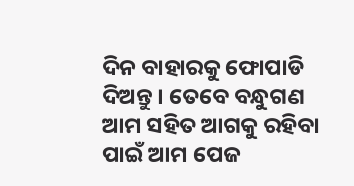ଦିନ ବାହାରକୁ ଫୋପାଡି ଦିଅନ୍ତୁ । ତେବେ ବନ୍ଧୁଗଣ ଆମ ସହିତ ଆଗକୁ ରହିବା ପାଇଁ ଆମ ପେଜ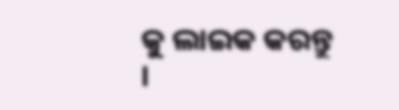କୁ ଲାଇକ କରନ୍ତୁ ।